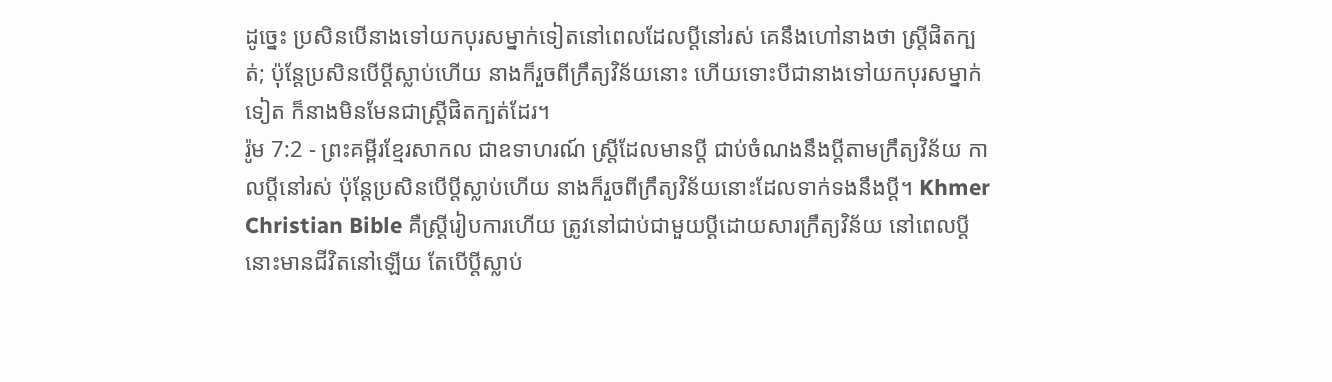ដូច្នេះ ប្រសិនបើនាងទៅយកបុរសម្នាក់ទៀតនៅពេលដែលប្ដីនៅរស់ គេនឹងហៅនាងថា ស្ត្រីផិតក្បត់; ប៉ុន្តែប្រសិនបើប្ដីស្លាប់ហើយ នាងក៏រួចពីក្រឹត្យវិន័យនោះ ហើយទោះបីជានាងទៅយកបុរសម្នាក់ទៀត ក៏នាងមិនមែនជាស្ត្រីផិតក្បត់ដែរ។
រ៉ូម 7:2 - ព្រះគម្ពីរខ្មែរសាកល ជាឧទាហរណ៍ ស្ត្រីដែលមានប្ដី ជាប់ចំណងនឹងប្ដីតាមក្រឹត្យវិន័យ កាលប្ដីនៅរស់ ប៉ុន្តែប្រសិនបើប្ដីស្លាប់ហើយ នាងក៏រួចពីក្រឹត្យវិន័យនោះដែលទាក់ទងនឹងប្ដី។ Khmer Christian Bible គឺស្ដ្រីរៀបការហើយ ត្រូវនៅជាប់ជាមួយប្ដីដោយសារក្រឹត្យវិន័យ នៅពេលប្ដីនោះមានជីវិតនៅឡើយ តែបើប្ដីស្លាប់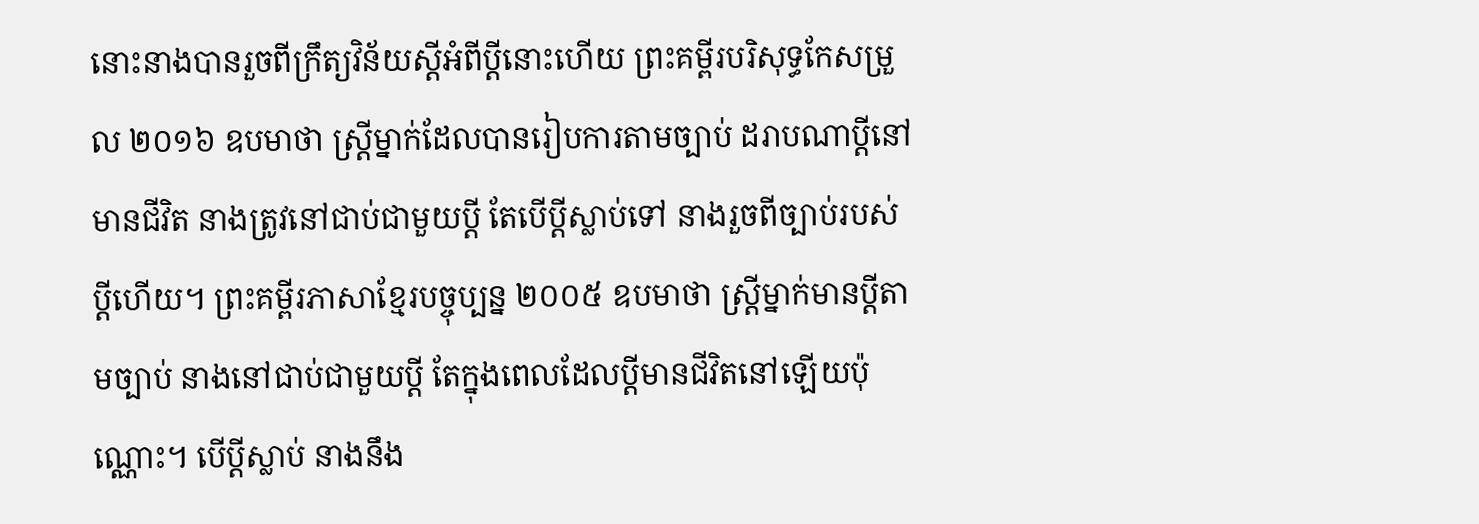នោះនាងបានរួចពីក្រឹត្យវិន័យស្ដីអំពីប្ដីនោះហើយ ព្រះគម្ពីរបរិសុទ្ធកែសម្រួល ២០១៦ ឧបមាថា ស្ត្រីម្នាក់ដែលបានរៀបការតាមច្បាប់ ដរាបណាប្ដីនៅមានជីវិត នាងត្រូវនៅជាប់ជាមួយប្ដី តែបើប្តីស្លាប់ទៅ នាងរួចពីច្បាប់របស់ប្តីហើយ។ ព្រះគម្ពីរភាសាខ្មែរបច្ចុប្បន្ន ២០០៥ ឧបមាថា ស្ត្រីម្នាក់មានប្ដីតាមច្បាប់ នាងនៅជាប់ជាមួយប្ដី តែក្នុងពេលដែលប្ដីមានជីវិតនៅឡើយប៉ុណ្ណោះ។ បើប្ដីស្លាប់ នាងនឹង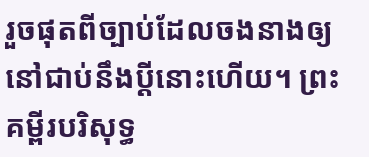រួចផុតពីច្បាប់ដែលចងនាងឲ្យនៅជាប់នឹងប្ដីនោះហើយ។ ព្រះគម្ពីរបរិសុទ្ធ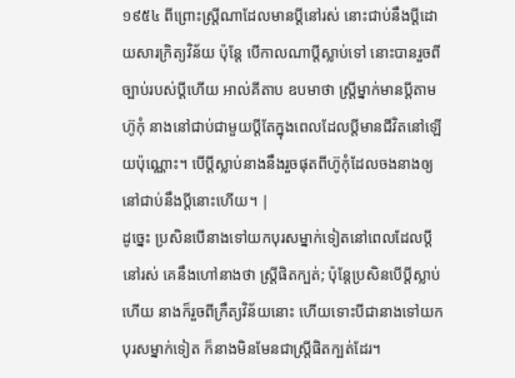១៩៥៤ ពីព្រោះស្ត្រីណាដែលមានប្ដីនៅរស់ នោះជាប់នឹងប្ដីដោយសារក្រិត្យវិន័យ ប៉ុន្តែ បើកាលណាប្ដីស្លាប់ទៅ នោះបានរួចពីច្បាប់របស់ប្ដីហើយ អាល់គីតាប ឧបមាថា ស្ដ្រីម្នាក់មានប្ដីតាមហ៊ូកុំ នាងនៅជាប់ជាមួយប្ដីតែក្នុងពេលដែលប្ដីមានជីវិតនៅឡើយប៉ុណ្ណោះ។ បើប្ដីស្លាប់នាងនឹងរួចផុតពីហ៊ូកុំដែលចងនាងឲ្យនៅជាប់នឹងប្ដីនោះហើយ។ |
ដូច្នេះ ប្រសិនបើនាងទៅយកបុរសម្នាក់ទៀតនៅពេលដែលប្ដីនៅរស់ គេនឹងហៅនាងថា ស្ត្រីផិតក្បត់; ប៉ុន្តែប្រសិនបើប្ដីស្លាប់ហើយ នាងក៏រួចពីក្រឹត្យវិន័យនោះ ហើយទោះបីជានាងទៅយកបុរសម្នាក់ទៀត ក៏នាងមិនមែនជាស្ត្រីផិតក្បត់ដែរ។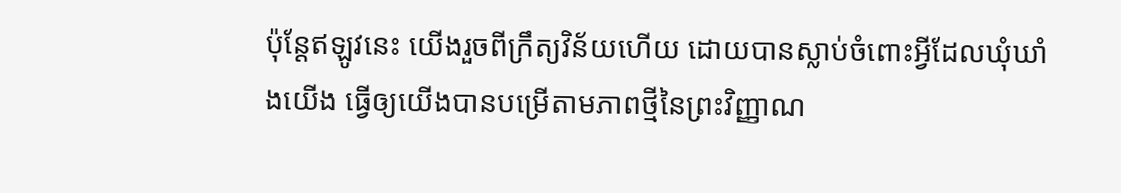ប៉ុន្តែឥឡូវនេះ យើងរួចពីក្រឹត្យវិន័យហើយ ដោយបានស្លាប់ចំពោះអ្វីដែលឃុំឃាំងយើង ធ្វើឲ្យយើងបានបម្រើតាមភាពថ្មីនៃព្រះវិញ្ញាណ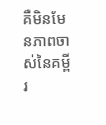គឺមិនមែនភាពចាស់នៃគម្ពីរ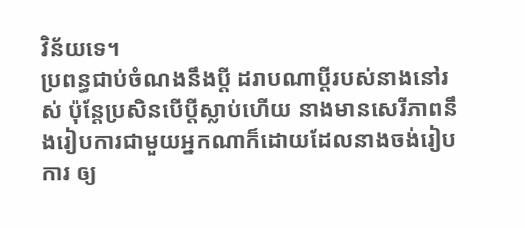វិន័យទេ។
ប្រពន្ធជាប់ចំណងនឹងប្ដី ដរាបណាប្ដីរបស់នាងនៅរស់ ប៉ុន្តែប្រសិនបើប្ដីស្លាប់ហើយ នាងមានសេរីភាពនឹងរៀបការជាមួយអ្នកណាក៏ដោយដែលនាងចង់រៀបការ ឲ្យ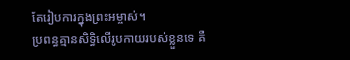តែរៀបការក្នុងព្រះអម្ចាស់។
ប្រពន្ធគ្មានសិទ្ធិលើរូបកាយរបស់ខ្លួនទេ គឺ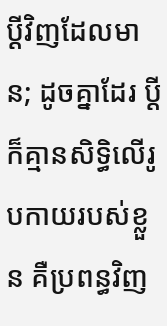ប្ដីវិញដែលមាន; ដូចគ្នាដែរ ប្ដីក៏គ្មានសិទ្ធិលើរូបកាយរបស់ខ្លួន គឺប្រពន្ធវិញ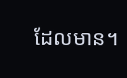ដែលមាន។